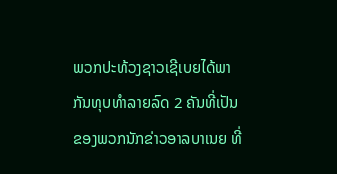ພວກປະທ້ວງຊາວເຊີເບຍໄດ້ພາກັນທຸບທຳລາຍລົດ 2 ຄັນທີ່ເປັນຂອງພວກນັກຂ່າວອາລບາເນຍ ທີ່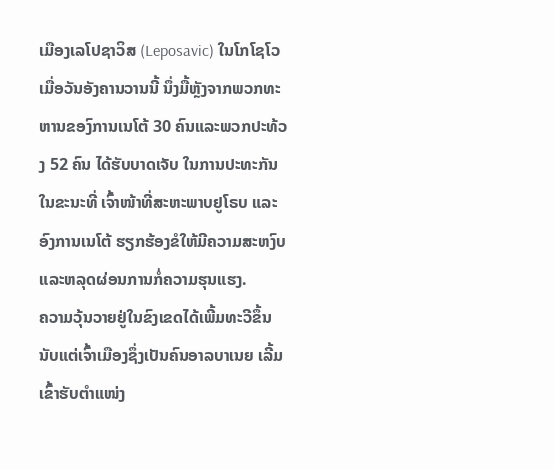ເມືອງເລໂປຊາວິສ (Leposavic) ໃນໂກໂຊໂວເມື່ອວັນອັງຄານວານນີ້ ນຶ່ງມື້ຫຼັງຈາກພວກທະຫານຂອງົການເນໂຕ້ 30 ຄົນແລະພວກປະທ້ວງ 52 ຄົນ ໄດ້ຮັບບາດເຈັບ ໃນການປະທະກັນ ໃນຂະນະທີ່ ເຈົ້າໜ້າທີ່ສະຫະພາບຢູໂຣບ ແລະອົງການເນໂຕ້ ຮຽກຮ້ອງຂໍໃຫ້ມີຄວາມສະຫງົບແລະຫລຸດຜ່ອນການກໍ່ຄວາມຮຸນແຮງ.
ຄວາມວຸ້ນວາຍຢູ່ໃນຂົງເຂດໄດ້ເພີ້ມທະວີຂຶ້ນ ນັບແຕ່ເຈົ້າເມືອງຊຶ່ງເປັນຄົນອາລບາເນຍ ເລີ້ມເຂົ້າຮັບຕຳແໜ່ງ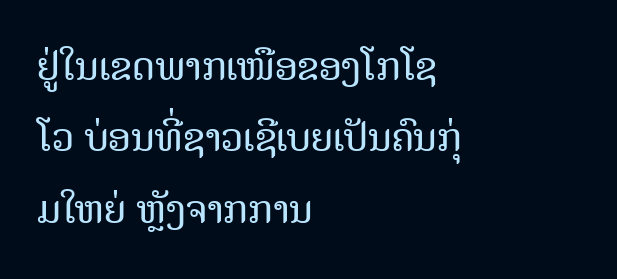ຢູ່ໃນເຂດພາກເໜືອຂອງໂກໂຊໂວ ບ່ອນທີ່ຊາວເຊີເບຍເປັນຄົນກຸ່ມໃຫຍ່ ຫຼັງຈາກການ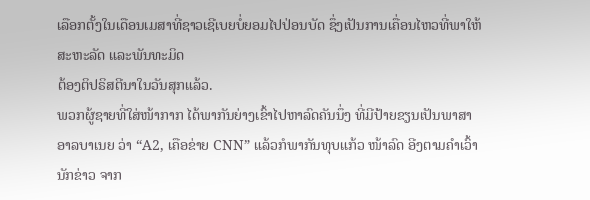ເລືອກຕັ້ງໃນເດືອນເມສາທີ່ຊາວເຊີເບຍບໍ່ຍອມໄປປ່ອນບັດ ຊຶ່ງເປັນການເຄື່ອນໄຫວທີ່ພາໃຫ້ສະຫະລັດ ແລະພັນທະມິດ
ຕ້ອງຕິປຣິສຕີນາໃນວັນສຸກແລ້ວ.
ພວກຜູ້ຊາຍທີ່ໃສ່ໜ້າກາກ ໄດ້ພາກັນຍ່າງເຂົ້າໄປຫາລົດຄັນນຶ່ງ ທີ່ມີປ້າຍຂຽນເປັນພາສາອາລບາເນຍ ວ່າ “A2, ເຄືອຂ່າຍ CNN” ແລ້ວກໍພາກັນທຸບແກ້ວ ໜ້າລົດ ອີງຕາມຄຳເວົ້ານັກຂ່າວ ຈາກ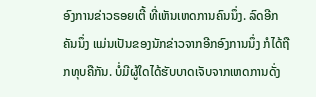ອົງການຂ່າວຣອຍເຕີ້ ທີ່ເຫັນເຫດການຄົນນຶ່ງ. ລົດອີກຄັນນຶ່ງ ແມ່ນເປັນຂອງນັກຂ່າວຈາກອີກອົງການນຶ່ງ ກໍໄດ້ຖືກທຸບຄືກັນ. ບໍ່ມີຜູ້ໃດໄດ້ຮັບບາດເຈັບຈາກເຫດການດັ່ງ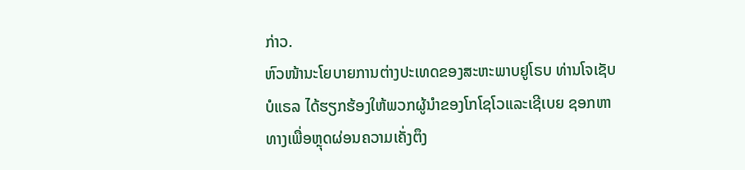ກ່າວ.
ຫົວໜ້ານະໂຍບາຍການຕ່າງປະເທດຂອງສະຫະພາບຢູໂຣບ ທ່ານໂຈເຊັບ ບໍແຣລ ໄດ້ຮຽກຮ້ອງໃຫ້ພວກຜູ້ນຳຂອງໂກໂຊໂວແລະເຊີເບຍ ຊອກຫາທາງເພື່ອຫຼຸດຜ່ອນຄວາມເຄັ່ງຕຶງ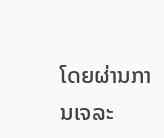ໂດຍຜ່ານການເຈລະ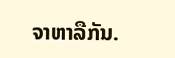ຈາຫາລືກັນ.